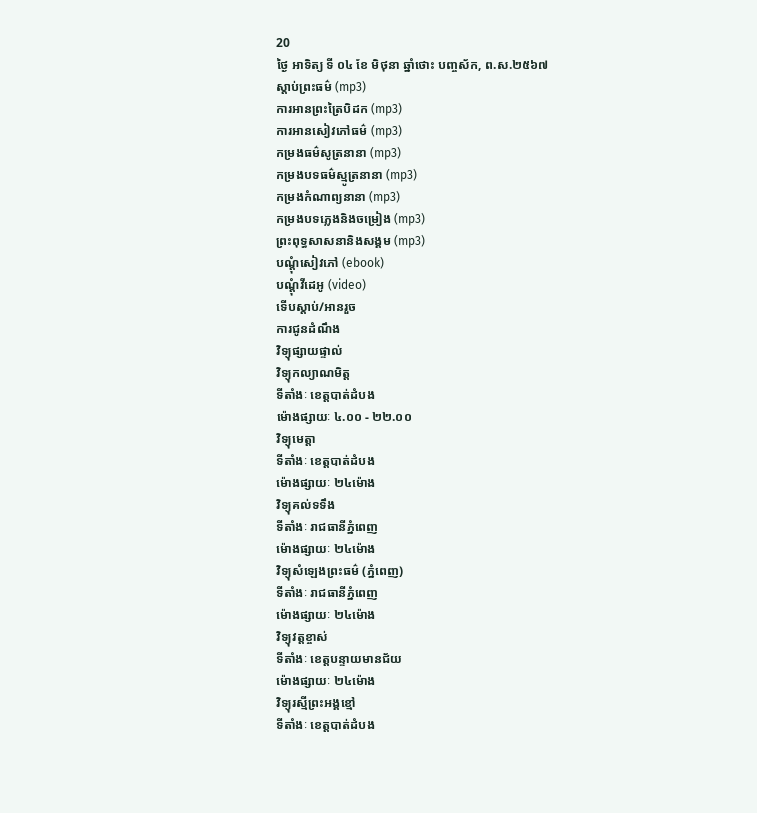20
ថ្ងៃ អាទិត្យ ទី ០៤ ខែ មិថុនា ឆ្នាំថោះ បញ្ចស័ក, ព.ស.២៥៦៧
ស្តាប់ព្រះធម៌ (mp3)
ការអានព្រះត្រៃបិដក (mp3)
ការអានសៀវភៅធម៌ (mp3)
កម្រងធម៌សូត្រនានា (mp3)
កម្រងបទធម៌ស្មូត្រនានា (mp3)
កម្រងកំណាព្យនានា (mp3)
កម្រងបទភ្លេងនិងចម្រៀង (mp3)
ព្រះពុទ្ធសាសនានិងសង្គម (mp3)
បណ្តុំសៀវភៅ (ebook)
បណ្តុំវីដេអូ (video)
ទើបស្តាប់/អានរួច
ការជូនដំណឹង
វិទ្យុផ្សាយផ្ទាល់
វិទ្យុកល្យាណមិត្ត
ទីតាំងៈ ខេត្តបាត់ដំបង
ម៉ោងផ្សាយៈ ៤.០០ - ២២.០០
វិទ្យុមេត្តា
ទីតាំងៈ ខេត្តបាត់ដំបង
ម៉ោងផ្សាយៈ ២៤ម៉ោង
វិទ្យុគល់ទទឹង
ទីតាំងៈ រាជធានីភ្នំពេញ
ម៉ោងផ្សាយៈ ២៤ម៉ោង
វិទ្យុសំឡេងព្រះធម៌ (ភ្នំពេញ)
ទីតាំងៈ រាជធានីភ្នំពេញ
ម៉ោងផ្សាយៈ ២៤ម៉ោង
វិទ្យុវត្តខ្ចាស់
ទីតាំងៈ ខេត្តបន្ទាយមានជ័យ
ម៉ោងផ្សាយៈ ២៤ម៉ោង
វិទ្យុរស្មីព្រះអង្គខ្មៅ
ទីតាំងៈ ខេត្តបាត់ដំបង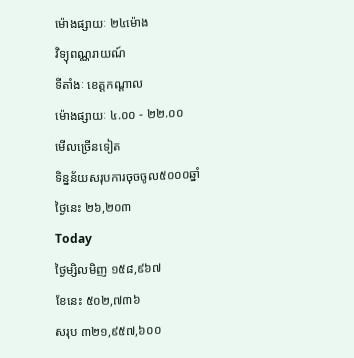ម៉ោងផ្សាយៈ ២៤ម៉ោង
វិទ្យុពណ្ណរាយណ៍
ទីតាំងៈ ខេត្តកណ្តាល
ម៉ោងផ្សាយៈ ៤.០០ - ២២.០០
មើលច្រើនទៀត
ទិន្នន័យសរុបការចុចចូល៥០០០ឆ្នាំ
ថ្ងៃនេះ ២៦,២០៣
Today
ថ្ងៃម្សិលមិញ ១៥៨,៩៦៧
ខែនេះ ៥០២,៧៣៦
សរុប ៣២១,៩៥៧,៦០០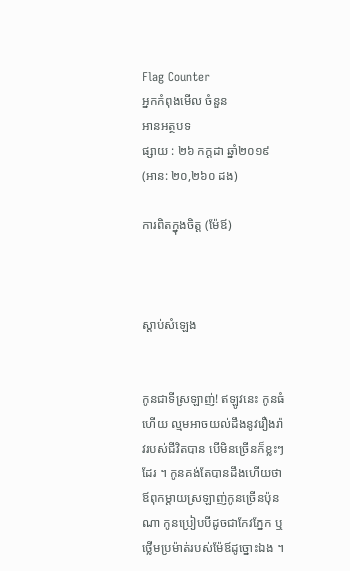Flag Counter
អ្នកកំពុងមើល ចំនួន
អានអត្ថបទ
ផ្សាយ : ២៦ កក្តដា ឆ្នាំ២០១៩ (អាន: ២០,២៦០ ដង)

ការពិតក្នុងចិត្ត (ម៉ែឪ)



ស្តាប់សំឡេង


កូនជាទីស្រឡាញ់! ឥឡូវនេះ កូនធំហើយ ល្មមអាចយល់ដឹងនូវរឿងរ៉ាវរបស់ជីវិតបាន បើមិនច្រើនក៏ខ្លះៗដែរ ។ កូនគង់តែបានដឹងហើយថា ឪពុកម្តាយស្រឡាញ់កូនច្រើនប៉ុនណា កូនប្រៀបបីដូចជាកែវភ្នែក ឬថ្លើមប្រម៉ាត់របស់ម៉ែឪដូច្នោះឯង ។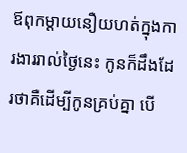ឪពុកម្តាយនឿយហត់ក្នុងការងាររាល់ថ្ងៃនេះ កូនក៏ដឹងដែរថាគឺដើម្បីកូនគ្រប់គ្នា បើ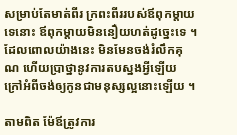សម្រាប់តែមាត់ពីរ ក្រពះពីររបស់ឪពុកម្តាយទេនោះ ឪពុកម្តាយមិននឿយហត់ដូច្នេះទេ ។ ដែលពោលយ៉ាងនេះ មិនមែនចង់រំលឹកគុណ ហើយប្រាថ្នានូវការតបស្នងអ្វីឡើយ ក្រៅអំពីចង់ឲ្យកូនជាមនុស្សល្អនោះឡើយ ។

តាមពិត ម៉ែឪត្រូវការ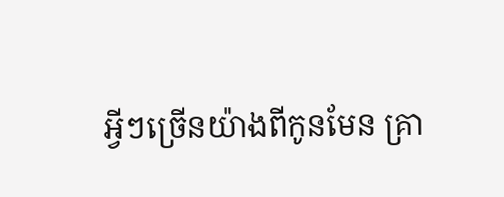អ្វីៗច្រើនយ៉ាងពីកូនមែន គ្រា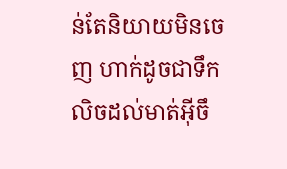ន់តែនិយាយមិនចេញ ហាក់ដូចជាទឹកលិចដល់មាត់អ៊ីចឹ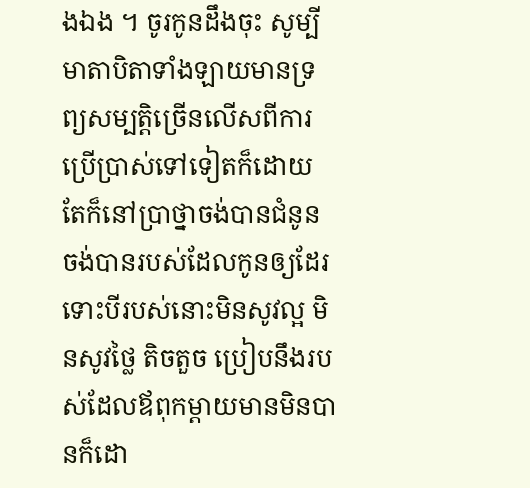ងឯង ។ ចូរកូនដឹងចុះ សូម្បីមាតាបិតាទាំងឡាយមានទ្រព្យសម្បត្តិច្រើនលើសពីការប្រើប្រាស់ទៅទៀតក៏ដោយ តែក៏នៅប្រាថ្នាចង់បានជំនូន ចង់បានរបស់ដែលកូនឲ្យដែរ ទោះបីរបស់នោះមិនសូវល្អ មិនសូវថ្លៃ តិចតួច ប្រៀបនឹងរបស់ដែលឪពុកម្តាយមានមិនបានក៏ដោ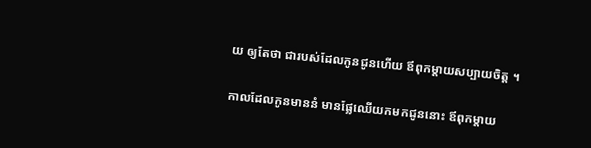យ ឲ្យតែថា ជារបស់ដែលកូនជូនហើយ ឪពុកម្តាយសប្បាយចិត្ត ។

កាលដែលកូនមាននំ មានផ្លែឈើយកមកជូននោះ ឪពុកម្តាយ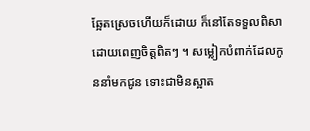ឆ្អែតស្រេចហើយក៏ដោយ ក៏នៅតែទទួលពិសាដោយពេញចិត្តពិតៗ ។ សម្លៀកបំពាក់ដែលកូននាំមកជូន ទោះជាមិនស្អាត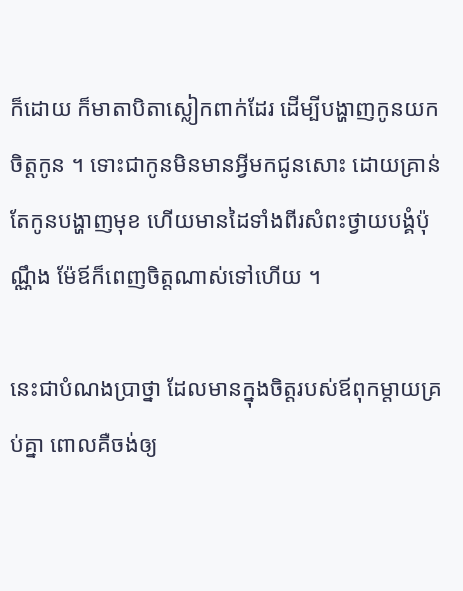ក៏ដោយ ក៏មាតាបិតាស្លៀកពាក់ដែរ ដើម្បីបង្ហាញកូនយកចិត្តកូន ។ ទោះជាកូនមិនមានអ្វីមកជូនសោះ ដោយគ្រាន់តែកូនបង្ហាញមុខ ហើយមានដៃទាំងពីរសំពះថ្វាយបង្គំប៉ុណ្ណឹង ម៉ែឪក៏ពេញចិត្តណាស់ទៅហើយ ។

នេះជាបំណងប្រាថ្នា ដែលមានក្នុងចិត្តរបស់ឪពុកម្តាយគ្រប់គ្នា ពោលគឺចង់ឲ្យ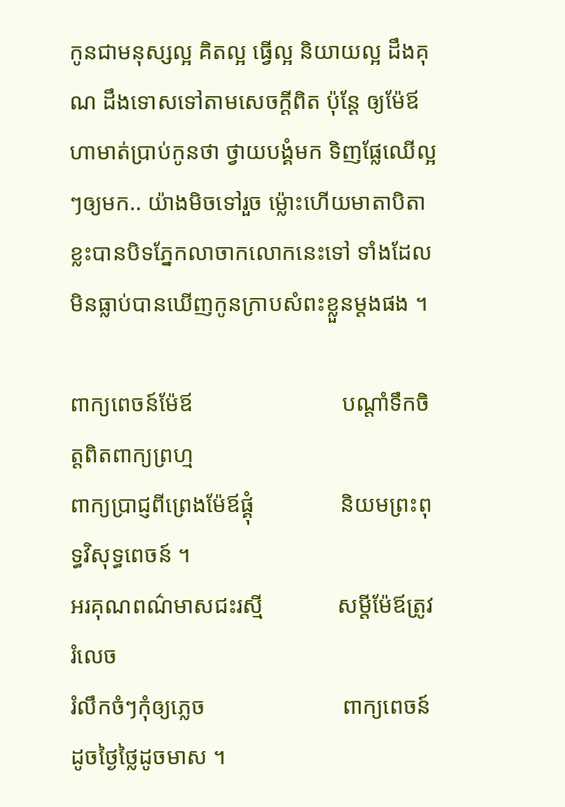កូនជាមនុស្សល្អ គិតល្អ ធ្វើល្អ និយាយល្អ ដឹងគុណ ដឹងទោសទៅតាមសេចក្តីពិត ប៉ុន្តែ ឲ្យម៉ែឪហាមាត់ប្រាប់កូនថា ថ្វាយបង្គំមក ទិញផ្លែឈើល្អៗឲ្យមក.. យ៉ាងមិចទៅរួច ម៉្លោះហើយមាតាបិតាខ្លះបានបិទភ្នែកលាចាកលោកនេះទៅ ទាំងដែលមិនធ្លាប់បានឃើញកូនក្រាបសំពះខ្លួនម្តងផង ។

ពាក្យពេចន៍ម៉ែឪ                          បណ្តាំទឹកចិត្តពិតពាក្យព្រហ្ម
ពាក្យប្រាជ្ញពីព្រេងម៉ែឪផ្គុំ               និយមព្រះពុទ្ធវិសុទ្ធពេចន៍ ។
អរគុណពណ៌មាសជះរស្មី             សម្តីម៉ែឪត្រូវរំលេច
រំលឹកចំៗកុំឲ្យភ្លេច                        ពាក្យពេចន៍ដូចថ្ងៃថ្លៃដូចមាស ។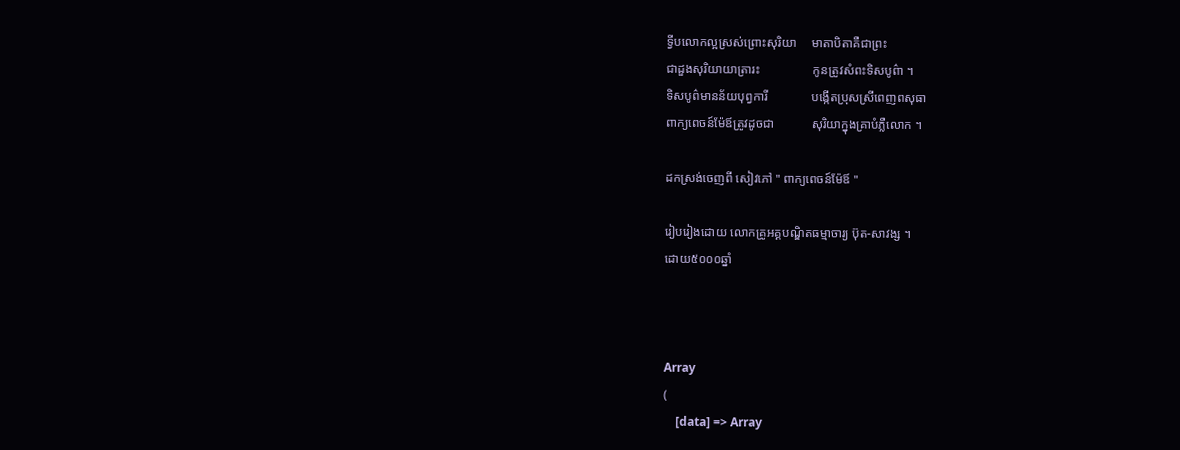ទ្វីបលោកល្អស្រស់ព្រោះសុរិយា     មាតាបិតាគឺជាព្រះ
ជាដួងសុរិយាយាត្រារះ                 កូនត្រូវសំពះទិសបូព៌ា ។
ទិសបូព៌មានន័យបុព្វការី              បង្កើតប្រុសស្រីពេញពសុធា
ពាក្យពេចន៍ម៉ែឪត្រូវដូចជា            សុរិយាក្នុងគ្រាបំភ្លឺលោក ។

ដកស្រង់ចេញពី សៀវភៅ " ពាក្យពេចន៍ម៉ែឪ "

រៀបរៀងដោយ លោកគ្រូអគ្គបណ្ឌិតធម្មាចារ្យ ប៊ុត-សាវង្ស ។
ដោយ៥០០០ឆ្នាំ



Array
(
    [data] => Array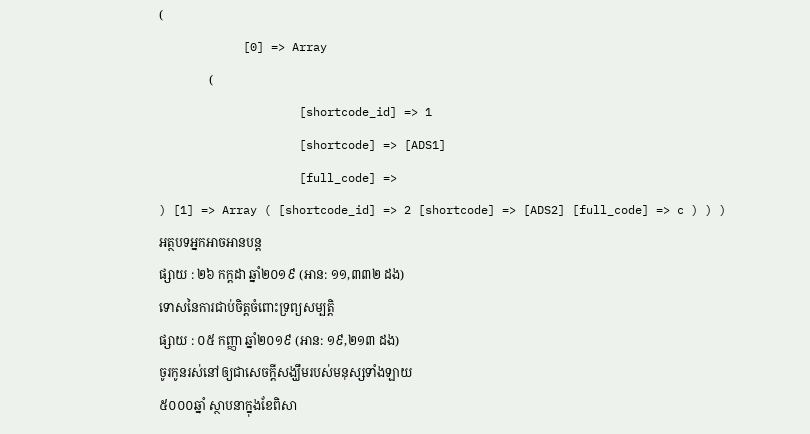(
            [0] => Array
                (
                    [shortcode_id] => 1
                    [shortcode] => [ADS1]
                    [full_code] =>
) [1] => Array ( [shortcode_id] => 2 [shortcode] => [ADS2] [full_code] => c ) ) )
អត្ថបទអ្នកអាចអានបន្ត
ផ្សាយ : ២៦ កក្តដា ឆ្នាំ២០១៩ (អាន: ១១,៣៣២ ដង)
ទោសនៃការជាប់ចិត្តចំពោះទ្រព្យសម្បត្តិ
ផ្សាយ : ០៥ កញ្ញា ឆ្នាំ២០១៩ (អាន: ១៩,២១៣ ដង)
ចូរកូនរស់នៅឲ្យជាសេចក្ដីសង្ឃឹមរបស់មនុស្សទាំងឡាយ
៥០០០ឆ្នាំ ស្ថាបនាក្នុងខែពិសា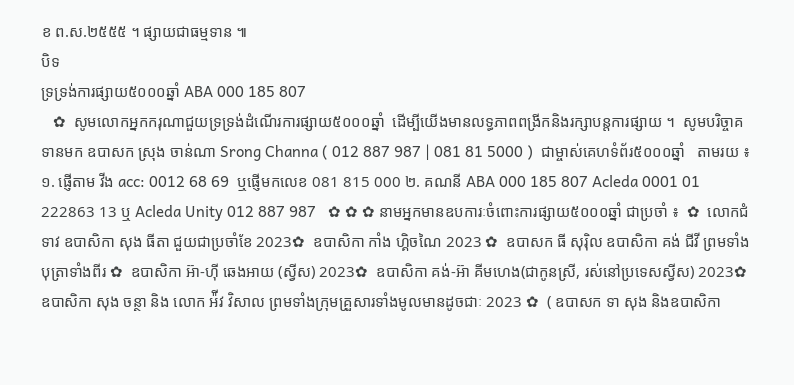ខ ព.ស.២៥៥៥ ។ ផ្សាយជាធម្មទាន ៕
បិទ
ទ្រទ្រង់ការផ្សាយ៥០០០ឆ្នាំ ABA 000 185 807
   ✿  សូមលោកអ្នកករុណាជួយទ្រទ្រង់ដំណើរការផ្សាយ៥០០០ឆ្នាំ  ដើម្បីយើងមានលទ្ធភាពពង្រីកនិងរក្សាបន្តការផ្សាយ ។  សូមបរិច្ចាគទានមក ឧបាសក ស្រុង ចាន់ណា Srong Channa ( 012 887 987 | 081 81 5000 )  ជាម្ចាស់គេហទំព័រ៥០០០ឆ្នាំ   តាមរយ ៖ ១. ផ្ញើតាម វីង acc: 0012 68 69  ឬផ្ញើមកលេខ 081 815 000 ២. គណនី ABA 000 185 807 Acleda 0001 01 222863 13 ឬ Acleda Unity 012 887 987   ✿ ✿ ✿ នាមអ្នកមានឧបការៈចំពោះការផ្សាយ៥០០០ឆ្នាំ ជាប្រចាំ ៖  ✿  លោកជំទាវ ឧបាសិកា សុង ធីតា ជួយជាប្រចាំខែ 2023✿  ឧបាសិកា កាំង ហ្គិចណៃ 2023 ✿  ឧបាសក ធី សុរ៉ិល ឧបាសិកា គង់ ជីវី ព្រមទាំងបុត្រាទាំងពីរ ✿  ឧបាសិកា អ៊ា-ហុី ឆេងអាយ (ស្វីស) 2023✿  ឧបាសិកា គង់-អ៊ា គីមហេង(ជាកូនស្រី, រស់នៅប្រទេសស្វីស) 2023✿  ឧបាសិកា សុង ចន្ថា និង លោក អ៉ីវ វិសាល ព្រមទាំងក្រុមគ្រួសារទាំងមូលមានដូចជាៈ 2023 ✿  ( ឧបាសក ទា សុង និងឧបាសិកា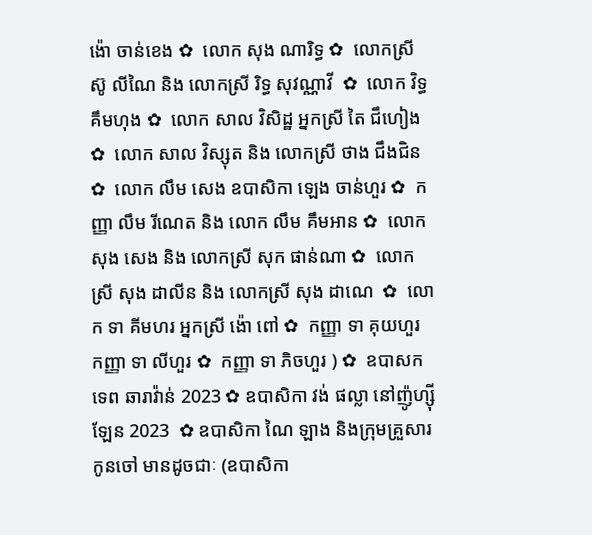ង៉ោ ចាន់ខេង ✿  លោក សុង ណារិទ្ធ ✿  លោកស្រី ស៊ូ លីណៃ និង លោកស្រី រិទ្ធ សុវណ្ណាវី  ✿  លោក វិទ្ធ គឹមហុង ✿  លោក សាល វិសិដ្ឋ អ្នកស្រី តៃ ជឹហៀង ✿  លោក សាល វិស្សុត និង លោកស្រី ថាង ជឹងជិន ✿  លោក លឹម សេង ឧបាសិកា ឡេង ចាន់ហួរ ✿  កញ្ញា លឹម រីណេត និង លោក លឹម គឹមអាន ✿  លោក សុង សេង និង លោកស្រី សុក ផាន់ណា ✿  លោកស្រី សុង ដាលីន និង លោកស្រី សុង ដាណេ  ✿  លោក ទា គីមហរ អ្នកស្រី ង៉ោ ពៅ ✿  កញ្ញា ទា គុយហួរ កញ្ញា ទា លីហួរ ✿  កញ្ញា ទា ភិចហួរ ) ✿  ឧបាសក ទេព ឆារាវ៉ាន់ 2023 ✿ ឧបាសិកា វង់ ផល្លា នៅញ៉ូហ្ស៊ីឡែន 2023  ✿ ឧបាសិកា ណៃ ឡាង និងក្រុមគ្រួសារកូនចៅ មានដូចជាៈ (ឧបាសិកា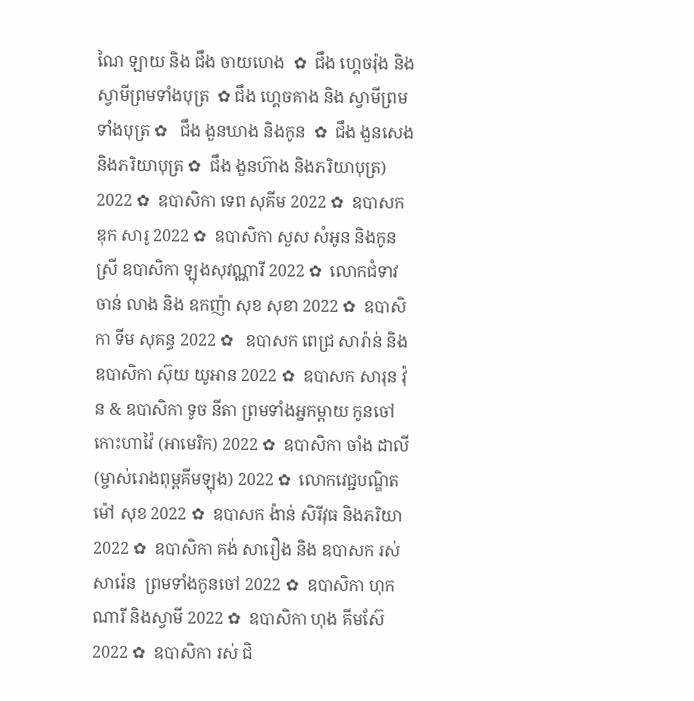ណៃ ឡាយ និង ជឹង ចាយហេង  ✿  ជឹង ហ្គេចរ៉ុង និង ស្វាមីព្រមទាំងបុត្រ  ✿ ជឹង ហ្គេចគាង និង ស្វាមីព្រមទាំងបុត្រ ✿   ជឹង ងួនឃាង និងកូន  ✿  ជឹង ងួនសេង និងភរិយាបុត្រ ✿  ជឹង ងួនហ៊ាង និងភរិយាបុត្រ)  2022 ✿  ឧបាសិកា ទេព សុគីម 2022 ✿  ឧបាសក ឌុក សារូ 2022 ✿  ឧបាសិកា សួស សំអូន និងកូនស្រី ឧបាសិកា ឡុងសុវណ្ណារី 2022 ✿  លោកជំទាវ ចាន់ លាង និង ឧកញ៉ា សុខ សុខា 2022 ✿  ឧបាសិកា ទីម សុគន្ធ 2022 ✿   ឧបាសក ពេជ្រ សារ៉ាន់ និង ឧបាសិកា ស៊ុយ យូអាន 2022 ✿  ឧបាសក សារុន វ៉ុន & ឧបាសិកា ទូច នីតា ព្រមទាំងអ្នកម្តាយ កូនចៅ កោះហាវ៉ៃ (អាមេរិក) 2022 ✿  ឧបាសិកា ចាំង ដាលី (ម្ចាស់រោងពុម្ពគីមឡុង) 2022 ✿  លោកវេជ្ជបណ្ឌិត ម៉ៅ សុខ 2022 ✿  ឧបាសក ង៉ាន់ សិរីវុធ និងភរិយា 2022 ✿  ឧបាសិកា គង់ សារឿង និង ឧបាសក រស់ សារ៉េន  ព្រមទាំងកូនចៅ 2022 ✿  ឧបាសិកា ហុក ណារី និងស្វាមី 2022 ✿  ឧបាសិកា ហុង គីមស៊ែ 2022 ✿  ឧបាសិកា រស់ ជិ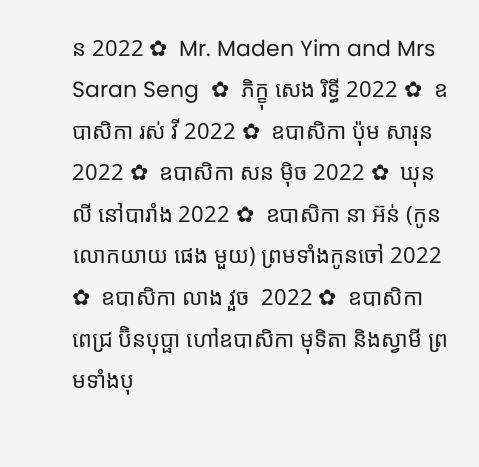ន 2022 ✿  Mr. Maden Yim and Mrs Saran Seng  ✿  ភិក្ខុ សេង រិទ្ធី 2022 ✿  ឧបាសិកា រស់ វី 2022 ✿  ឧបាសិកា ប៉ុម សារុន 2022 ✿  ឧបាសិកា សន ម៉ិច 2022 ✿  ឃុន លី នៅបារាំង 2022 ✿  ឧបាសិកា នា អ៊ន់ (កូនលោកយាយ ផេង មួយ) ព្រមទាំងកូនចៅ 2022 ✿  ឧបាសិកា លាង វួច  2022 ✿  ឧបាសិកា ពេជ្រ ប៊ិនបុប្ផា ហៅឧបាសិកា មុទិតា និងស្វាមី ព្រមទាំងបុ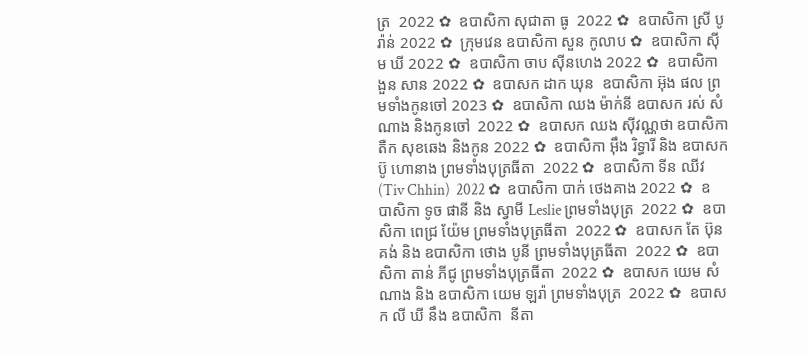ត្រ  2022 ✿  ឧបាសិកា សុជាតា ធូ  2022 ✿  ឧបាសិកា ស្រី បូរ៉ាន់ 2022 ✿  ក្រុមវេន ឧបាសិកា សួន កូលាប ✿  ឧបាសិកា ស៊ីម ឃី 2022 ✿  ឧបាសិកា ចាប ស៊ីនហេង 2022 ✿  ឧបាសិកា ងួន សាន 2022 ✿  ឧបាសក ដាក ឃុន  ឧបាសិកា អ៊ុង ផល ព្រមទាំងកូនចៅ 2023 ✿  ឧបាសិកា ឈង ម៉ាក់នី ឧបាសក រស់ សំណាង និងកូនចៅ  2022 ✿  ឧបាសក ឈង សុីវណ្ណថា ឧបាសិកា តឺក សុខឆេង និងកូន 2022 ✿  ឧបាសិកា អុឹង រិទ្ធារី និង ឧបាសក ប៊ូ ហោនាង ព្រមទាំងបុត្រធីតា  2022 ✿  ឧបាសិកា ទីន ឈីវ (Tiv Chhin)  2022 ✿  ឧបាសិកា បាក់ ថេងគាង 2022 ✿  ឧបាសិកា ទូច ផានី និង ស្វាមី Leslie ព្រមទាំងបុត្រ  2022 ✿  ឧបាសិកា ពេជ្រ យ៉ែម ព្រមទាំងបុត្រធីតា  2022 ✿  ឧបាសក តែ ប៊ុនគង់ និង ឧបាសិកា ថោង បូនី ព្រមទាំងបុត្រធីតា  2022 ✿  ឧបាសិកា តាន់ ភីជូ ព្រមទាំងបុត្រធីតា  2022 ✿  ឧបាសក យេម សំណាង និង ឧបាសិកា យេម ឡរ៉ា ព្រមទាំងបុត្រ  2022 ✿  ឧបាសក លី ឃី នឹង ឧបាសិកា  នីតា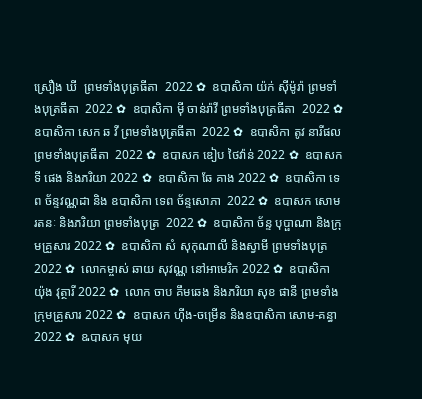ស្រឿង ឃី  ព្រមទាំងបុត្រធីតា  2022 ✿  ឧបាសិកា យ៉ក់ សុីម៉ូរ៉ា ព្រមទាំងបុត្រធីតា  2022 ✿  ឧបាសិកា មុី ចាន់រ៉ាវី ព្រមទាំងបុត្រធីតា  2022 ✿  ឧបាសិកា សេក ឆ វី ព្រមទាំងបុត្រធីតា  2022 ✿  ឧបាសិកា តូវ នារីផល ព្រមទាំងបុត្រធីតា  2022 ✿  ឧបាសក ឌៀប ថៃវ៉ាន់ 2022 ✿  ឧបាសក ទី ផេង និងភរិយា 2022 ✿  ឧបាសិកា ឆែ គាង 2022 ✿  ឧបាសិកា ទេព ច័ន្ទវណ្ណដា និង ឧបាសិកា ទេព ច័ន្ទសោភា  2022 ✿  ឧបាសក សោម រតនៈ និងភរិយា ព្រមទាំងបុត្រ  2022 ✿  ឧបាសិកា ច័ន្ទ បុប្ផាណា និងក្រុមគ្រួសារ 2022 ✿  ឧបាសិកា សំ សុកុណាលី និងស្វាមី ព្រមទាំងបុត្រ  2022 ✿  លោកម្ចាស់ ឆាយ សុវណ្ណ នៅអាមេរិក 2022 ✿  ឧបាសិកា យ៉ុង វុត្ថារី 2022 ✿  លោក ចាប គឹមឆេង និងភរិយា សុខ ផានី ព្រមទាំងក្រុមគ្រួសារ 2022 ✿  ឧបាសក ហ៊ីង-ចម្រើន និងឧបាសិកា សោម-គន្ធា 2022 ✿  ឩបាសក មុយ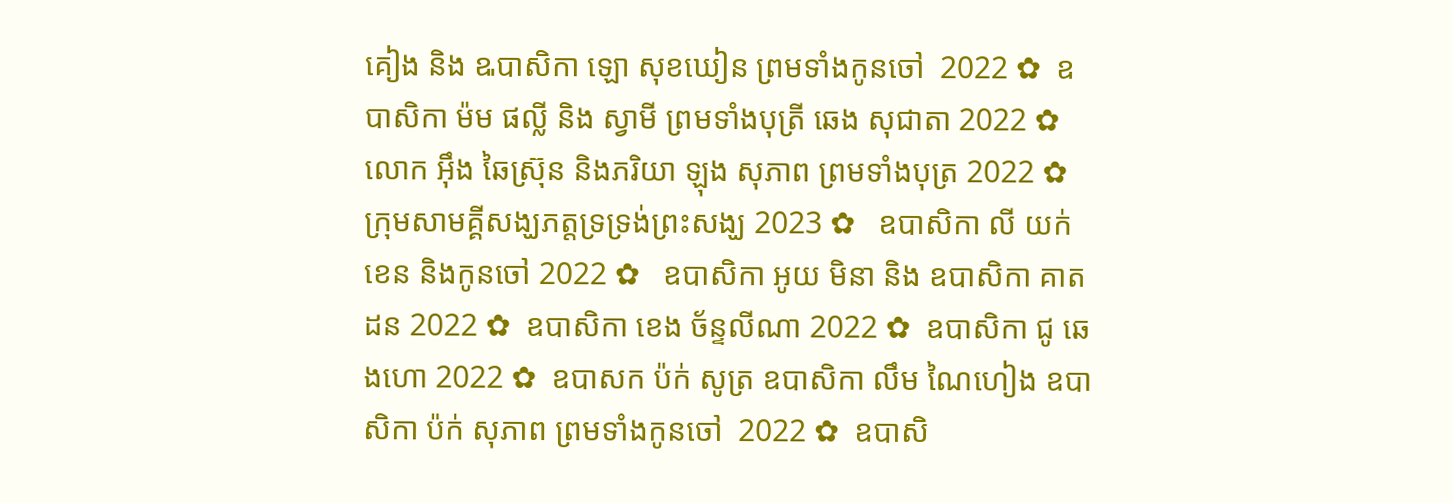គៀង និង ឩបាសិកា ឡោ សុខឃៀន ព្រមទាំងកូនចៅ  2022 ✿  ឧបាសិកា ម៉ម ផល្លី និង ស្វាមី ព្រមទាំងបុត្រី ឆេង សុជាតា 2022 ✿  លោក អ៊ឹង ឆៃស្រ៊ុន និងភរិយា ឡុង សុភាព ព្រមទាំងបុត្រ 2022 ✿  ក្រុមសាមគ្គីសង្ឃភត្តទ្រទ្រង់ព្រះសង្ឃ 2023 ✿   ឧបាសិកា លី យក់ខេន និងកូនចៅ 2022 ✿   ឧបាសិកា អូយ មិនា និង ឧបាសិកា គាត ដន 2022 ✿  ឧបាសិកា ខេង ច័ន្ទលីណា 2022 ✿  ឧបាសិកា ជូ ឆេងហោ 2022 ✿  ឧបាសក ប៉ក់ សូត្រ ឧបាសិកា លឹម ណៃហៀង ឧបាសិកា ប៉ក់ សុភាព ព្រមទាំងកូនចៅ  2022 ✿  ឧបាសិ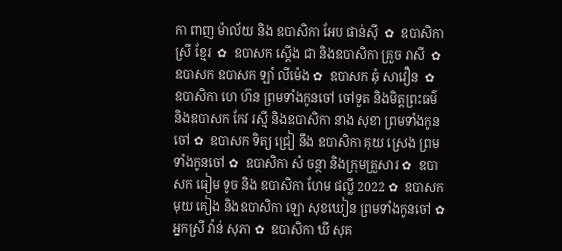កា ពាញ ម៉ាល័យ និង ឧបាសិកា អែប ផាន់ស៊ី  ✿  ឧបាសិកា ស្រី ខ្មែរ  ✿  ឧបាសក ស្តើង ជា និងឧបាសិកា គ្រួច រាសី  ✿  ឧបាសក ឧបាសក ឡាំ លីម៉េង ✿  ឧបាសក ឆុំ សាវឿន  ✿  ឧបាសិកា ហេ ហ៊ន ព្រមទាំងកូនចៅ ចៅទួត និងមិត្តព្រះធម៌ និងឧបាសក កែវ រស្មី និងឧបាសិកា នាង សុខា ព្រមទាំងកូនចៅ ✿  ឧបាសក ទិត្យ ជ្រៀ នឹង ឧបាសិកា គុយ ស្រេង ព្រមទាំងកូនចៅ ✿  ឧបាសិកា សំ ចន្ថា និងក្រុមគ្រួសារ ✿  ឧបាសក ធៀម ទូច និង ឧបាសិកា ហែម ផល្លី 2022 ✿  ឧបាសក មុយ គៀង និងឧបាសិកា ឡោ សុខឃៀន ព្រមទាំងកូនចៅ ✿  អ្នកស្រី វ៉ាន់ សុភា ✿  ឧបាសិកា ឃី សុគ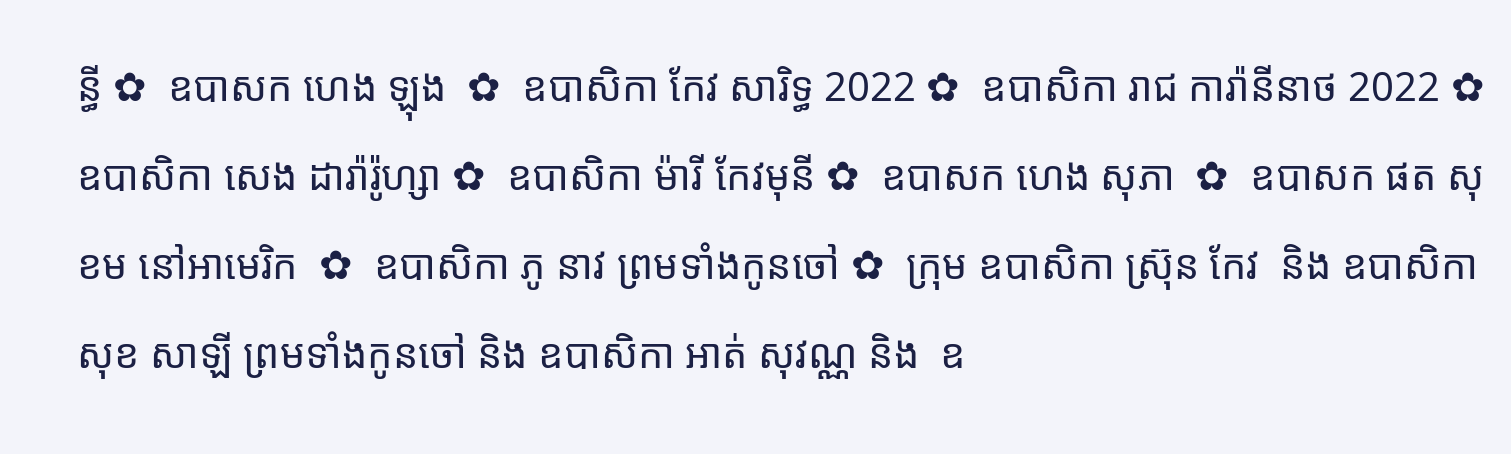ន្ធី ✿  ឧបាសក ហេង ឡុង  ✿  ឧបាសិកា កែវ សារិទ្ធ 2022 ✿  ឧបាសិកា រាជ ការ៉ានីនាថ 2022 ✿  ឧបាសិកា សេង ដារ៉ារ៉ូហ្សា ✿  ឧបាសិកា ម៉ារី កែវមុនី ✿  ឧបាសក ហេង សុភា  ✿  ឧបាសក ផត សុខម នៅអាមេរិក  ✿  ឧបាសិកា ភូ នាវ ព្រមទាំងកូនចៅ ✿  ក្រុម ឧបាសិកា ស្រ៊ុន កែវ  និង ឧបាសិកា សុខ សាឡី ព្រមទាំងកូនចៅ និង ឧបាសិកា អាត់ សុវណ្ណ និង  ឧ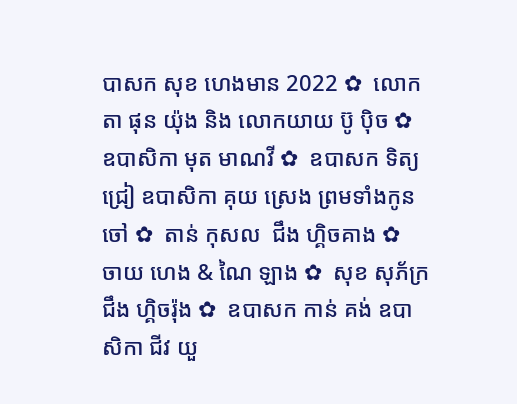បាសក សុខ ហេងមាន 2022 ✿  លោកតា ផុន យ៉ុង និង លោកយាយ ប៊ូ ប៉ិច ✿  ឧបាសិកា មុត មាណវី ✿  ឧបាសក ទិត្យ ជ្រៀ ឧបាសិកា គុយ ស្រេង ព្រមទាំងកូនចៅ ✿  តាន់ កុសល  ជឹង ហ្គិចគាង ✿  ចាយ ហេង & ណៃ ឡាង ✿  សុខ សុភ័ក្រ ជឹង ហ្គិចរ៉ុង ✿  ឧបាសក កាន់ គង់ ឧបាសិកា ជីវ យួ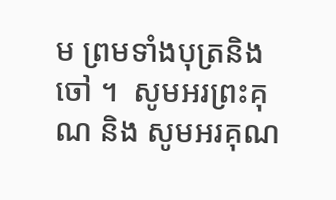ម ព្រមទាំងបុត្រនិង ចៅ ។  សូមអរព្រះគុណ និង សូមអរគុណ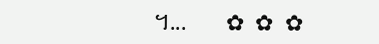។...       ✿  ✿  ✿